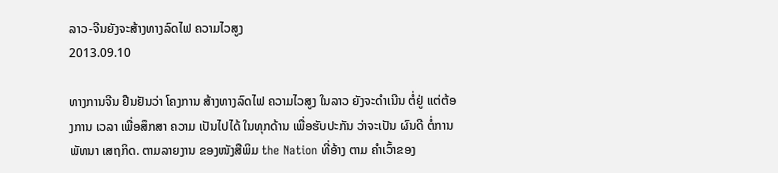ລາວ-ຈີນຍັງຈະສ້າງທາງລົດໄຟ ຄວາມໄວສູງ
2013.09.10

ທາງການຈີນ ຢືນຢັນວ່າ ໂຄງການ ສ້າງທາງລົດໄຟ ຄວາມໄວສູງ ໃນລາວ ຍັງຈະດໍາເນີນ ຕໍ່ຢູ່ ແຕ່ຕ້ອງການ ເວລາ ເພື່ອສຶກສາ ຄວາມ ເປັນໄປໄດ້ ໃນທຸກດ້ານ ເພື່ອຮັບປະກັນ ວ່າຈະເປັນ ຜົນດີ ຕໍ່ການພັທນາ ເສຖກິດ. ຕາມລາຍງານ ຂອງໜັງສືພິມ the Nation ທີ່ອ້າງ ຕາມ ຄໍາເວົ້າຂອງ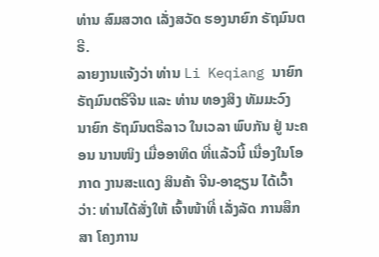ທ່ານ ສົມສວາດ ເລັ່ງສວັດ ຮອງນາຍົກ ຣັຖມົນຕຣີ.
ລາຍງານແຈ້ງວ່າ ທ່ານ Li Keqiang ນາຍົກ ຣັຖມົນຕຣີຈີນ ແລະ ທ່ານ ທອງສິງ ທັມມະວົງ ນາຍົກ ຣັຖມົນຕຣີລາວ ໃນເວລາ ພົບກັນ ຢູ່ ນະຄອນ ນານໜິງ ເມື່ອອາທິດ ທີ່ແລ້ວນີ້ ເນື່ອງໃນໂອກາດ ງານສະແດງ ສິນຄ້າ ຈີນ-ອາຊຽນ ໄດ້ເວົ້າວ່າ: ທ່ານໄດ້ສັ່ງໃຫ້ ເຈົ້າໜ້າທີ່ ເລັ່ງລັດ ການສຶກສາ ໂຄງການ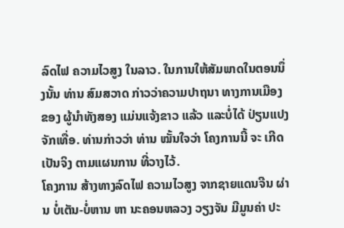ລົດໄຟ ຄວາມໄວສູງ ໃນລາວ. ໃນການໃຫ້ສັມພາດໃນຕອນນຶ່ງນັ້ນ ທ່ານ ສົມສວາດ ກ່າວວ່າຄວາມປາຖນາ ທາງການເມືອງ ຂອງ ຜູ້ນໍາທັງສອງ ແມ່ນແຈ້ງຂາວ ແລ້ວ ແລະບໍ່ໄດ້ ປ່ຽນແປງ ຈັກເທື່ອ. ທ່ານກ່າວວ່າ ທ່ານ ໝັ້ນໃຈວ່າ ໂຄງການນີ້ ຈະ ເກີດເປັນຈິງ ຕາມແຜນການ ທີ່ວາງໄວ້.
ໂຄງການ ສ້າງທາງລົດໄຟ ຄວາມໄວສູງ ຈາກຊາຍແດນຈີນ ຜ່ານ ບໍ່ເຕັນ-ບໍ່ຫານ ຫາ ນະຄອນຫລວງ ວຽງຈັນ ມີມູນຄ່າ ປະ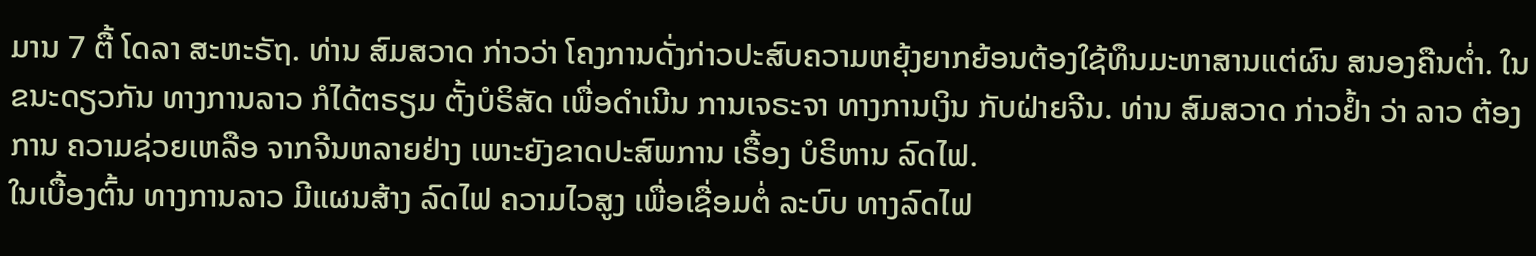ມານ 7 ຕື້ ໂດລາ ສະຫະຣັຖ. ທ່ານ ສົມສວາດ ກ່າວວ່າ ໂຄງການດັ່ງກ່າວປະສົບຄວາມຫຍຸ້ງຍາກຍ້ອນຕ້ອງໃຊ້ທຶນມະຫາສານແຕ່ຜົນ ສນອງຄືນຕໍ່າ. ໃນຂນະດຽວກັນ ທາງການລາວ ກໍໄດ້ຕຣຽມ ຕັ້ງບໍຣິສັດ ເພື່ອດໍາເນີນ ການເຈຣະຈາ ທາງການເງິນ ກັບຝ່າຍຈີນ. ທ່ານ ສົມສວາດ ກ່າວຢໍ້າ ວ່າ ລາວ ຕ້ອງການ ຄວາມຊ່ວຍເຫລືອ ຈາກຈີນຫລາຍຢ່າງ ເພາະຍັງຂາດປະສົພການ ເຣື້ອງ ບໍຣິຫານ ລົດໄຟ.
ໃນເບື້ອງຕົ້ນ ທາງການລາວ ມີແຜນສ້າງ ລົດໄຟ ຄວາມໄວສູງ ເພື່ອເຊື່ອມຕໍ່ ລະບົບ ທາງລົດໄຟ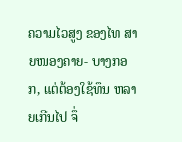ຄວາມໄວສູງ ຂອງໄທ ສາຍໜອງຄາຍ- ບາງກອກ, ແຕ່ຕ້ອງໃຊ້ທຶນ ຫລາຍເກີນໄປ ຈຶ່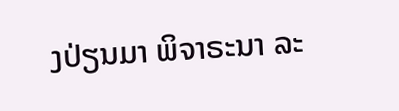ງປ່ຽນມາ ພິຈາຣະນາ ລະ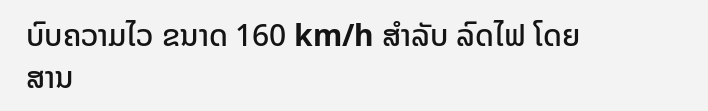ບົບຄວາມໄວ ຂນາດ 160 km/h ສໍາລັບ ລົດໄຟ ໂດຍສານ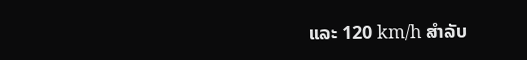ແລະ 120 km/h ສໍາລັບ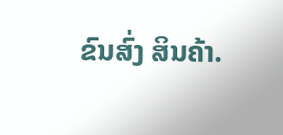ຂົນສົ່ງ ສິນຄ້າ.